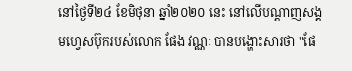នៅថ្ងៃទី២៤ ខែមិថុនា ឆ្នាំ២០២០ នេះ នៅលើបណ្តាញសង្គមហ្វេសប៊ុករបស់លោក ផែង វណ្ណៈ បានបង្ហោះសារថា "ផែ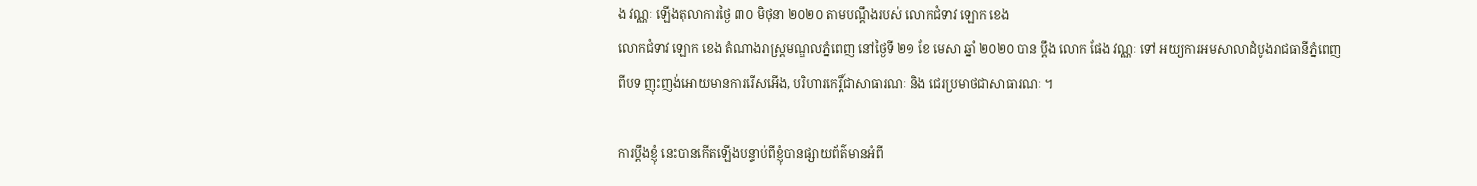ង វណ្ណៈ ឡេីងតុលាការថ្ងៃ ៣០ មិថុនា ២០២០ តាមបណ្ដឹងរបស់ លោកជំទាវ ឡោក ខេង
លោកជំទាវ ឡោក ខេង តំណាងរាស្ត្រមណ្ឌលភ្នំពេញ នៅថ្ងៃទី ២១ ខែ មេសា ឆ្នាំ ២០២០ បាន ប្ដឹង លោក ផែង វណ្ណៈ ទៅ អយ្យការអមសាលាដំបូងរាជធានីភ្នំពេញ ពីបទ ញុះញង់អោយមានការរេីសអេីង, បរិហារកេរ្តិ៍ជាសាធារណៈ និង ជេរប្រមាថជាសាធារណៈ ។

ការប្ដឹងខ្ញុំ នេះបានកេីតឡេីងបន្ទាប់ពីខ្ញុំបានផ្សាយព័ត៌មានអំពី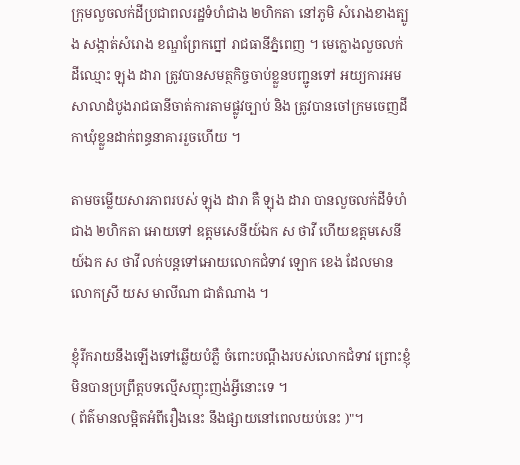ក្រុមលួចលក់ដីប្រជាពលរដ្ឋទំហំជាង ២ហិកតា នៅភូមិ សំរោងខាងត្បូង សង្កាត់សំរោង ខណ្ឌព្រែកព្នៅ រាជធានីភ្នំពេញ ។ មេក្លោងលួចលក់ដីឈ្មោះ ឡុង ដារា ត្រូវបានសមត្ថកិច្ចចាប់ខ្លួនបញ្ជូនទៅ អយ្យការអមសាលាដំបូងរាជធានីចាត់ការតាមផ្លូវច្បាប់ និង ត្រូវបានចៅក្រមចេញដីកាឃុំខ្លួនដាក់ពន្ធនាគាររួចហេីយ ។

តាមចម្លេីយសារភាពរបស់ ឡុង ដារា គឺ ឡុង ដារា បានលួចលក់ដីទំហំជាង ២ហិកតា អោយទៅ ឧត្ដមសេនីយ៍ឯក ស ថាវី ហេីយឧត្ដមសេនីយ៍ឯក ស ថាវី លក់បន្តទៅអោយលោកជំទាវ ឡោក ខេង ដែលមានលោកស្រី យស មាលីណា ជាតំណាង ។

ខ្ញុំរីករាយនឹងឡេីងទៅឆ្លើយបំភ្លឺ ចំពោះបណ្ដឹងរបស់លោកជំទាវ ព្រោះខ្ញុំមិនបានប្រព្រឹត្តបទល្មេីសញុះញង់អ្វីនោះទេ ។
( ព័ត៌មានលម្អិតអំពីរឿងនេះ នឹងផ្សាយនៅពេលយប់នេះ )"។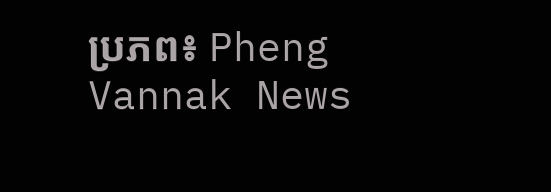ប្រភព៖ Pheng Vannak News